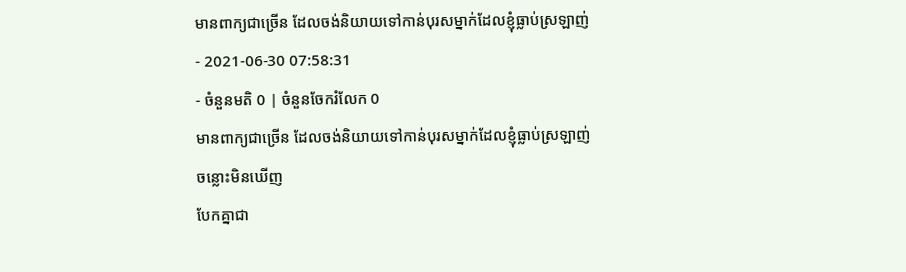មានពាក្យជាច្រើន ដែលចង់និយាយទៅកាន់បុរសម្នាក់ដែលខ្ញុំធ្លាប់ស្រឡាញ់
- 2021-06-30 07:58:31
- ចំនួនមតិ 0 | ចំនួនចែករំលែក 0
មានពាក្យជាច្រើន ដែលចង់និយាយទៅកាន់បុរសម្នាក់ដែលខ្ញុំធ្លាប់ស្រឡាញ់
ចន្លោះមិនឃើញ
បែកគ្នាជា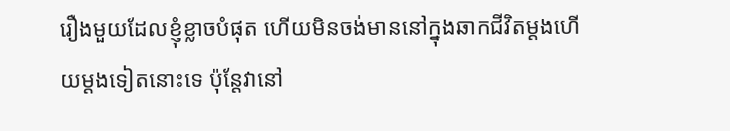រឿងមួយដែលខ្ញុំខ្លាចបំផុត ហើយមិនចង់មាននៅក្នុងឆាកជីវិតម្ដងហើយម្ដងទៀតនោះទេ ប៉ុន្តែវានៅ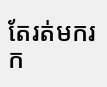តែរត់មករក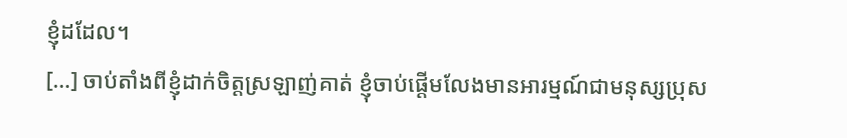ខ្ញុំដដែល។
[…] ចាប់តាំងពីខ្ញុំដាក់ចិត្តស្រឡាញ់គាត់ ខ្ញុំចាប់ផ្ដើមលែងមានអារម្មណ៍ជាមនុស្សប្រុស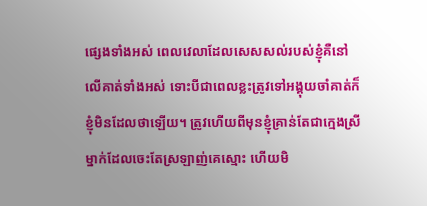ផ្សេងទាំងអស់ ពេលវេលាដែលសេសសល់របស់ខ្ញុំគឺនៅលើគាត់ទាំងអស់ ទោះបីជាពេលខ្លះត្រូវទៅអង្គុយចាំគាត់ក៏ខ្ញុំមិនដែលថាឡើយ។ ត្រូវហើយពីមុនខ្ញុំគ្រាន់តែជាក្មេងស្រីម្នាក់ដែលចេះតែស្រឡាញ់គេស្មោះ ហើយមិ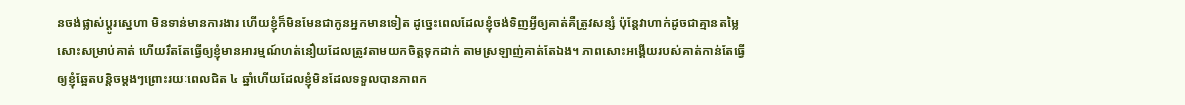នចង់ផ្លាស់ប្ដូរស្នេហា មិនទាន់មានការងារ ហើយខ្ញុំក៏មិនមែនជាកូនអ្នកមានទៀត ដូច្នេះពេលដែលខ្ញុំចង់ទិញអ្វីឲ្យគាត់គឺត្រូវសន្សំ ប៉ុន្តែវាហាក់ដូចជាគ្មានតម្លៃសោះសម្រាប់គាត់ ហើយរឹតតែធ្វើឲ្យខ្ញុំមានអារម្មណ៍ហត់នឿយដែលត្រូវតាមយកចិត្តទុកដាក់ តាមស្រឡាញ់គាត់តែឯង។ ភាពសោះអង្គើយរបស់គាត់កាន់តែធ្វើឲ្យខ្ញុំឆ្អែតបន្តិចម្ដងៗព្រោះរយៈពេលជិត ៤ ឆ្នាំហើយដែលខ្ញុំមិនដែលទទួលបានភាពក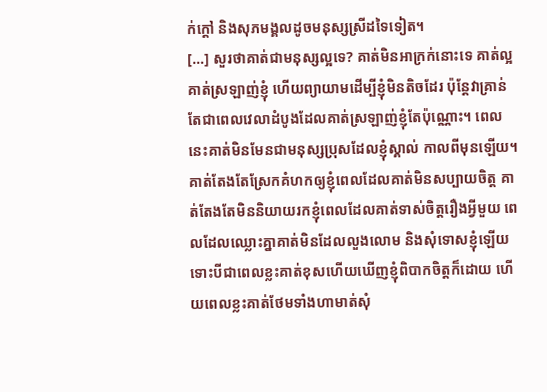ក់ក្ដៅ និងសុភមង្គលដូចមនុស្សស្រីដទៃទៀត។
[…] សួរថាគាត់ជាមនុស្សល្អទេ? គាត់មិនអាក្រក់នោះទេ គាត់ល្អ គាត់ស្រឡាញ់ខ្ញុំ ហើយព្យាយាមដើម្បីខ្ញុំមិនតិចដែរ ប៉ុន្តែវាគ្រាន់តែជាពេលវេលាដំបូងដែលគាត់ស្រឡាញ់ខ្ញុំតែប៉ុណ្ណោះ។ ពេលនេះគាត់មិនមែនជាមនុស្សប្រុសដែលខ្ញុំស្គាល់ កាលពីមុនឡើយ។
គាត់តែងតែស្រែកគំហកឲ្យខ្ញុំពេលដែលគាត់មិនសប្បាយចិត្ត គាត់តែងតែមិននិយាយរកខ្ញុំពេលដែលគាត់ទាស់ចិត្តរឿងអ្វីមួយ ពេលដែលឈ្លោះគ្នាគាត់មិនដែលលួងលោម និងសុំទោសខ្ញុំឡើយទោះបីជាពេលខ្លះគាត់ខុសហើយឃើញខ្ញុំពិបាកចិត្តក៏ដោយ ហើយពេលខ្លះគាត់ថែមទាំងហាមាត់សុំ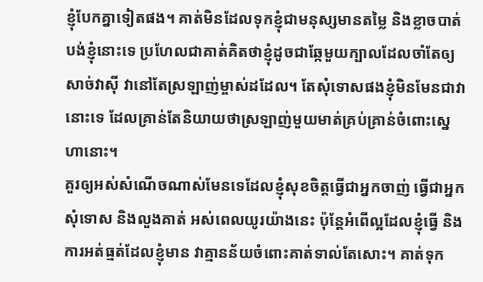ខ្ញុំបែកគ្នាទៀតផង។ គាត់មិនដែលទុកខ្ញុំជាមនុស្សមានតម្លៃ និងខ្លាចបាត់បង់ខ្ញុំនោះទេ ប្រហែលជាគាត់គិតថាខ្ញុំដូចជាឆ្កែមួយក្បាលដែលចាំតែឲ្យសាច់វាស៊ី វានៅតែស្រឡាញ់ម្ចាស់ដដែល។ តែសុំទោសផងខ្ញុំមិនមែនជាវានោះទេ ដែលគ្រាន់តែនិយាយថាស្រឡាញ់មួយមាត់គ្រប់គ្រាន់ចំពោះស្នេហានោះ។
គួរឲ្យអស់សំណើចណាស់មែនទេដែលខ្ញុំសុខចិត្តធ្វើជាអ្នកចាញ់ ធ្វើជាអ្នកសុំទោស និងលួងគាត់ អស់ពេលយូរយ៉ាងនេះ ប៉ុន្តែអំពើល្អដែលខ្ញុំធ្វើ និងការអត់ធ្មត់ដែលខ្ញុំមាន វាគ្មានន័យចំពោះគាត់ទាល់តែសោះ។ គាត់ទុក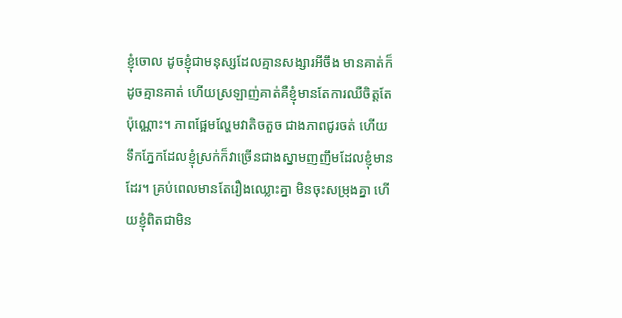ខ្ញុំចោល ដូចខ្ញុំជាមនុស្សដែលគ្មានសង្សារអីចឹង មានគាត់ក៏ដូចគ្មានគាត់ ហើយស្រឡាញ់គាត់គឺខ្ញុំមានតែការឈឺចិត្តតែប៉ុណ្ណោះ។ ភាពផ្អែមល្ហែមវាតិចតួច ជាងភាពជូរចត់ ហើយទឹកភ្នែកដែលខ្ញុំស្រក់ក៏វាច្រើនជាងស្នាមញញឹមដែលខ្ញុំមានដែរ។ គ្រប់ពេលមានតែរឿងឈ្លោះគ្នា មិនចុះសម្រុងគ្នា ហើយខ្ញុំពិតជាមិន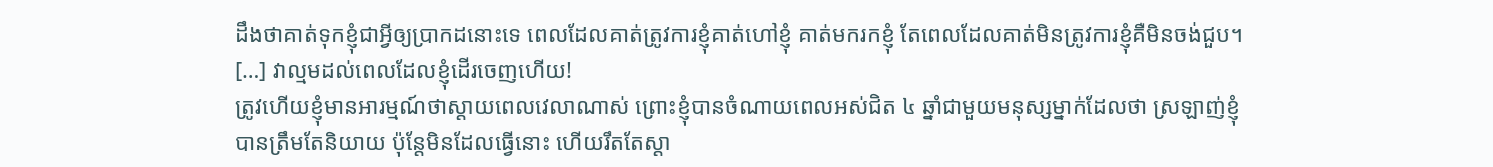ដឹងថាគាត់ទុកខ្ញុំជាអ្វីឲ្យប្រាកដនោះទេ ពេលដែលគាត់ត្រូវការខ្ញុំគាត់ហៅខ្ញុំ គាត់មករកខ្ញុំ តែពេលដែលគាត់មិនត្រូវការខ្ញុំគឺមិនចង់ជួប។
[…] វាល្មមដល់ពេលដែលខ្ញុំដើរចេញហើយ!
ត្រូវហើយខ្ញុំមានអារម្មណ៍ថាស្ដាយពេលវេលាណាស់ ព្រោះខ្ញុំបានចំណាយពេលអស់ជិត ៤ ឆ្នាំជាមួយមនុស្សម្នាក់ដែលថា ស្រឡាញ់ខ្ញុំបានត្រឹមតែនិយាយ ប៉ុន្តែមិនដែលធ្វើនោះ ហើយរឹតតែស្ដា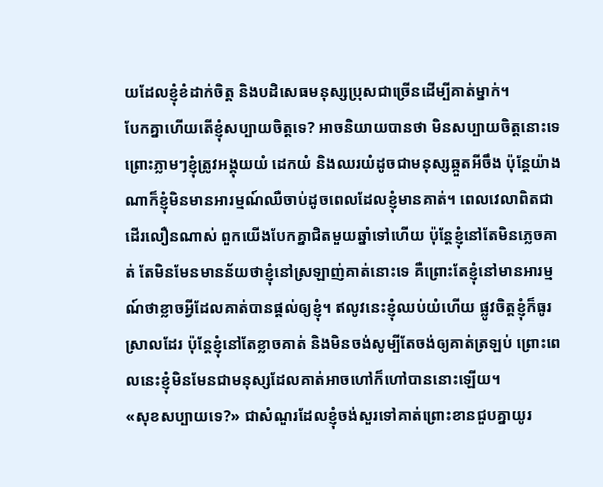យដែលខ្ញុំខំដាក់ចិត្ត និងបដិសេធមនុស្សប្រុសជាច្រើនដើម្បីគាត់ម្នាក់។
បែកគ្នាហើយតើខ្ញុំសប្បាយចិត្តទេ? អាចនិយាយបានថា មិនសប្បាយចិត្តនោះទេ ព្រោះភ្លាមៗខ្ញុំត្រូវអង្គុយយំ ដេកយំ និងឈរយំដូចជាមនុស្សឆ្កួតអីចឹង ប៉ុន្តែយ៉ាងណាក៏ខ្ញុំមិនមានអារម្មណ៍ឈឺចាប់ដូចពេលដែលខ្ញុំមានគាត់។ ពេលវេលាពិតជាដើរលឿនណាស់ ពួកយើងបែកគ្នាជិតមួយឆ្នាំទៅហើយ ប៉ុន្តែខ្ញុំនៅតែមិនភ្លេចគាត់ តែមិនមែនមានន័យថាខ្ញុំនៅស្រឡាញ់គាត់នោះទេ គឺព្រោះតែខ្ញុំនៅមានអារម្មណ៍ថាខ្លាចអ្វីដែលគាត់បានផ្ដល់ឲ្យខ្ញុំ។ ឥលូវនេះខ្ញុំឈប់យំហើយ ផ្លូវចិត្តខ្ញុំក៏ធូរស្រាលដែរ ប៉ុន្តែខ្ញុំនៅតែខ្លាចគាត់ និងមិនចង់សូម្បីតែចង់ឲ្យគាត់ត្រឡប់ ព្រោះពេលនេះខ្ញុំមិនមែនជាមនុស្សដែលគាត់អាចហៅក៏ហៅបាននោះឡើយ។
«សុខសប្បាយទេ?» ជាសំណួរដែលខ្ញុំចង់សួរទៅគាត់ព្រោះខានជួបគ្នាយូរ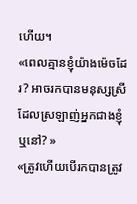ហើយ។
«ពេលគ្មានខ្ញុំយ៉ាងម៉េចដែរ? អាចរកបានមនុស្សស្រីដែលស្រឡាញ់អ្នកជាងខ្ញុំឬនៅ? »
«ត្រូវហើយបើរកបានត្រូវ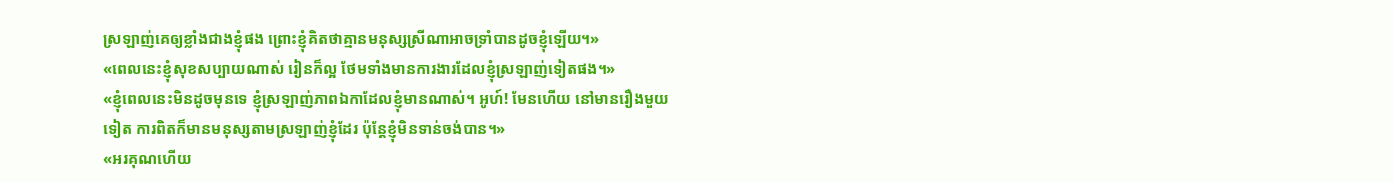ស្រឡាញ់គេឲ្យខ្លាំងជាងខ្ញុំផង ព្រោះខ្ញុំគិតថាគ្មានមនុស្សស្រីណាអាចទ្រាំបានដូចខ្ញុំឡើយ។»
«ពេលនេះខ្ញុំសុខសប្បាយណាស់ រៀនក៏ល្អ ថែមទាំងមានការងារដែលខ្ញុំស្រឡាញ់ទៀតផង។»
«ខ្ញុំពេលនេះមិនដូចមុនទេ ខ្ញុំស្រឡាញ់ភាពឯកាដែលខ្ញុំមានណាស់។ អូហ៍! មែនហើយ នៅមានរឿងមួយទៀត ការពិតក៏មានមនុស្សតាមស្រឡាញ់ខ្ញុំដែរ ប៉ុន្តែខ្ញុំមិនទាន់ចង់បាន។»
«អរគុណហើយ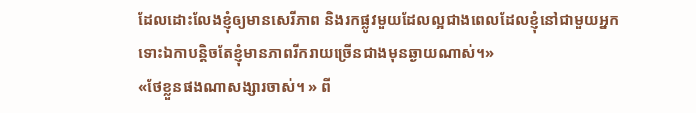ដែលដោះលែងខ្ញុំឲ្យមានសេរីភាព និងរកផ្លូវមួយដែលល្អជាងពេលដែលខ្ញុំនៅជាមួយអ្នក ទោះឯកាបន្តិចតែខ្ញុំមានភាពរីករាយច្រើនជាងមុនឆ្ងាយណាស់។»
«ថែខ្លួនផងណាសង្សារចាស់។ » ពី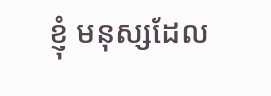ខ្ញុំ មនុស្សដែល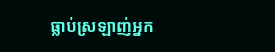ធ្លាប់ស្រឡាញ់អ្នក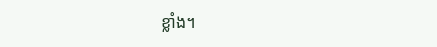ខ្លាំង។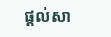ផ្ដល់សា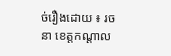ច់រឿងដោយ ៖ រចនា ខេត្តកណ្ដាល